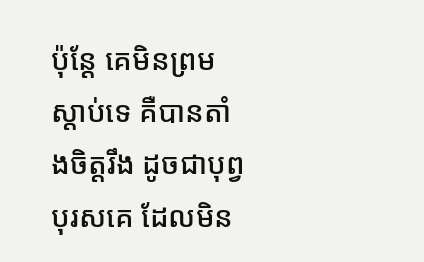ប៉ុន្តែ គេមិនព្រមស្តាប់ទេ គឺបានតាំងចិត្តរឹង ដូចជាបុព្វបុរសគេ ដែលមិន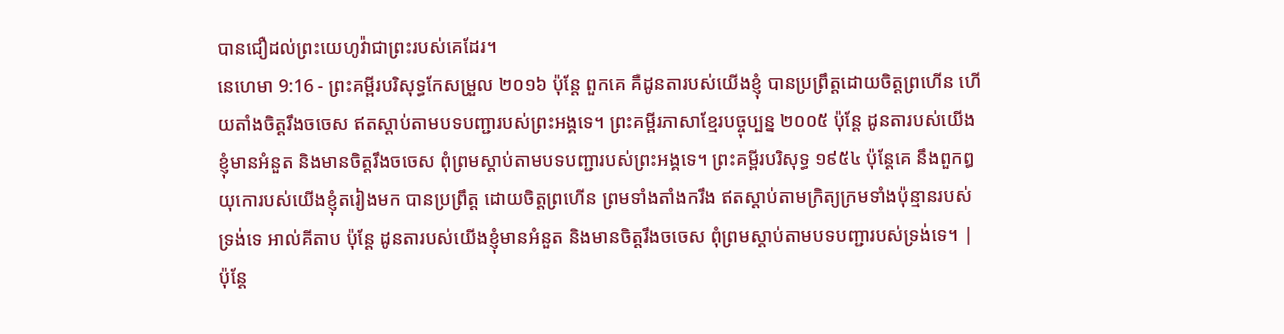បានជឿដល់ព្រះយេហូវ៉ាជាព្រះរបស់គេដែរ។
នេហេមា 9:16 - ព្រះគម្ពីរបរិសុទ្ធកែសម្រួល ២០១៦ ប៉ុន្តែ ពួកគេ គឺដូនតារបស់យើងខ្ញុំ បានប្រព្រឹត្តដោយចិត្តព្រហើន ហើយតាំងចិត្តរឹងចចេស ឥតស្តាប់តាមបទបញ្ជារបស់ព្រះអង្គទេ។ ព្រះគម្ពីរភាសាខ្មែរបច្ចុប្បន្ន ២០០៥ ប៉ុន្តែ ដូនតារបស់យើងខ្ញុំមានអំនួត និងមានចិត្តរឹងចចេស ពុំព្រមស្ដាប់តាមបទបញ្ជារបស់ព្រះអង្គទេ។ ព្រះគម្ពីរបរិសុទ្ធ ១៩៥៤ ប៉ុន្តែគេ នឹងពួកឰយុកោរបស់យើងខ្ញុំតរៀងមក បានប្រព្រឹត្ត ដោយចិត្តព្រហើន ព្រមទាំងតាំងករឹង ឥតស្តាប់តាមក្រិត្យក្រមទាំងប៉ុន្មានរបស់ទ្រង់ទេ អាល់គីតាប ប៉ុន្តែ ដូនតារបស់យើងខ្ញុំមានអំនួត និងមានចិត្តរឹងចចេស ពុំព្រមស្ដាប់តាមបទបញ្ជារបស់ទ្រង់ទេ។ |
ប៉ុន្តែ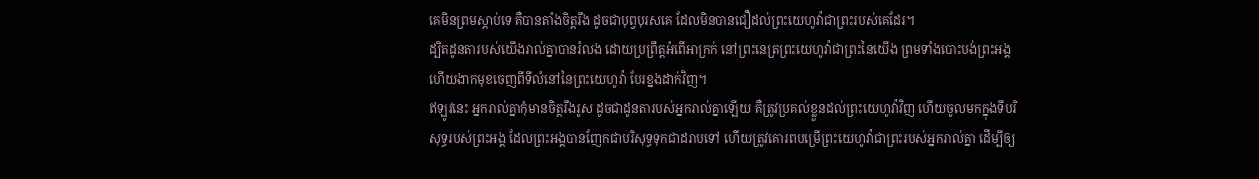គេមិនព្រមស្តាប់ទេ គឺបានតាំងចិត្តរឹង ដូចជាបុព្វបុរសគេ ដែលមិនបានជឿដល់ព្រះយេហូវ៉ាជាព្រះរបស់គេដែរ។
ដ្បិតដូនតារបស់យើងរាល់គ្នាបានរំលង ដោយប្រព្រឹត្តអំពើអាក្រក់ នៅព្រះនេត្រព្រះយេហូវ៉ាជាព្រះនៃយើង ព្រមទាំងបោះបង់ព្រះអង្គ ហើយងាកមុខចេញពីទីលំនៅនៃព្រះយេហូវ៉ា បែរខ្នងដាក់វិញ។
ឥឡូវនេះ អ្នករាល់គ្នាកុំមានចិត្តរឹងរូស ដូចជាដូនតារបស់អ្នករាល់គ្នាឡើយ គឺត្រូវប្រគល់ខ្លួនដល់ព្រះយេហូវ៉ាវិញ ហើយចូលមកក្នុងទីបរិសុទ្ធរបស់ព្រះអង្គ ដែលព្រះអង្គបានញែកជាបរិសុទ្ធទុកជាដរាបទៅ ហើយត្រូវគោរពបម្រើព្រះយេហូវ៉ាជាព្រះរបស់អ្នករាល់គ្នា ដើម្បីឲ្យ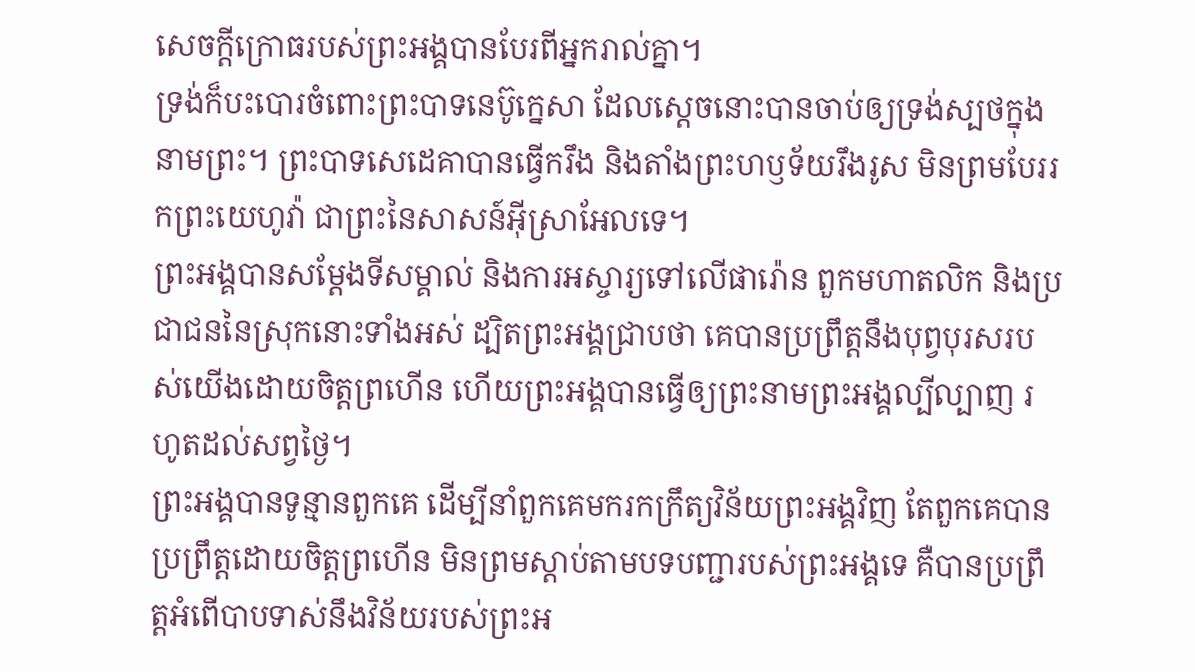សេចក្ដីក្រោធរបស់ព្រះអង្គបានបែរពីអ្នករាល់គ្នា។
ទ្រង់ក៏បះបោរចំពោះព្រះបាទនេប៊ូក្នេសា ដែលស្តេចនោះបានចាប់ឲ្យទ្រង់ស្បថក្នុងនាមព្រះ។ ព្រះបាទសេដេគាបានធ្វើករឹង និងតាំងព្រះហឫទ័យរឹងរូស មិនព្រមបែររកព្រះយេហូវ៉ា ជាព្រះនៃសាសន៍អ៊ីស្រាអែលទេ។
ព្រះអង្គបានសម្ដែងទីសម្គាល់ និងការអស្ចារ្យទៅលើផារ៉ោន ពួកមហាតលិក និងប្រជាជននៃស្រុកនោះទាំងអស់ ដ្បិតព្រះអង្គជ្រាបថា គេបានប្រព្រឹត្តនឹងបុព្វបុរសរបស់យើងដោយចិត្តព្រហើន ហើយព្រះអង្គបានធ្វើឲ្យព្រះនាមព្រះអង្គល្បីល្បាញ រហូតដល់សព្វថ្ងៃ។
ព្រះអង្គបានទូន្មានពួកគេ ដើម្បីនាំពួកគេមករកក្រឹត្យវិន័យព្រះអង្គវិញ តែពួកគេបានប្រព្រឹត្តដោយចិត្តព្រហើន មិនព្រមស្តាប់តាមបទបញ្ជារបស់ព្រះអង្គទេ គឺបានប្រព្រឹត្តអំពើបាបទាស់នឹងវិន័យរបស់ព្រះអ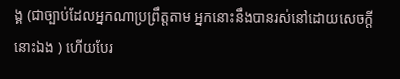ង្គ (ជាច្បាប់ដែលអ្នកណាប្រព្រឹត្តតាម អ្នកនោះនឹងបានរស់នៅដោយសេចក្ដីនោះឯង ) ហើយបែរ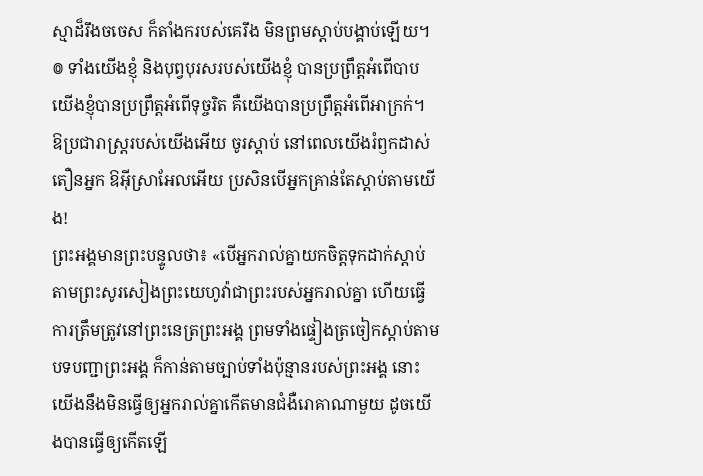ស្មាដ៏រឹងចចេស ក៏តាំងករបស់គេរឹង មិនព្រមស្តាប់បង្គាប់ឡើយ។
៙ ទាំងយើងខ្ញុំ និងបុព្វបុរសរបស់យើងខ្ញុំ បានប្រព្រឹត្តអំពើបាប យើងខ្ញុំបានប្រព្រឹត្តអំពើទុច្ចរិត គឺយើងបានប្រព្រឹត្តអំពើអាក្រក់។
ឱប្រជារាស្ត្ររបស់យើងអើយ ចូរស្តាប់ នៅពេលយើងរំឭកដាស់តឿនអ្នក ឱអ៊ីស្រាអែលអើយ ប្រសិនបើអ្នកគ្រាន់តែស្តាប់តាមយើង!
ព្រះអង្គមានព្រះបន្ទូលថា៖ «បើអ្នករាល់គ្នាយកចិត្តទុកដាក់ស្តាប់តាមព្រះសូរសៀងព្រះយេហូវ៉ាជាព្រះរបស់អ្នករាល់គ្នា ហើយធ្វើការត្រឹមត្រូវនៅព្រះនេត្រព្រះអង្គ ព្រមទាំងផ្ទៀងត្រចៀកស្តាប់តាមបទបញ្ជាព្រះអង្គ ក៏កាន់តាមច្បាប់ទាំងប៉ុន្មានរបស់ព្រះអង្គ នោះយើងនឹងមិនធ្វើឲ្យអ្នករាល់គ្នាកើតមានជំងឺរោគាណាមួយ ដូចយើងបានធ្វើឲ្យកើតឡើ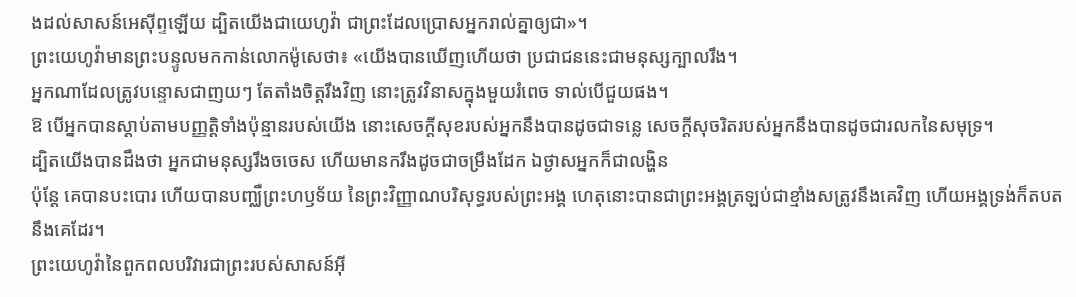ងដល់សាសន៍អេស៊ីព្ទឡើយ ដ្បិតយើងជាយេហូវ៉ា ជាព្រះដែលប្រោសអ្នករាល់គ្នាឲ្យជា»។
ព្រះយេហូវ៉ាមានព្រះបន្ទូលមកកាន់លោកម៉ូសេថា៖ «យើងបានឃើញហើយថា ប្រជាជននេះជាមនុស្សក្បាលរឹង។
អ្នកណាដែលត្រូវបន្ទោសជាញយៗ តែតាំងចិត្តរឹងវិញ នោះត្រូវវិនាសក្នុងមួយរំពេច ទាល់បើជួយផង។
ឱ បើអ្នកបានស្តាប់តាមបញ្ញត្តិទាំងប៉ុន្មានរបស់យើង នោះសេចក្ដីសុខរបស់អ្នកនឹងបានដូចជាទន្លេ សេចក្ដីសុចរិតរបស់អ្នកនឹងបានដូចជារលកនៃសមុទ្រ។
ដ្បិតយើងបានដឹងថា អ្នកជាមនុស្សរឹងចចេស ហើយមានករឹងដូចជាចម្រឹងដែក ឯថ្ងាសអ្នកក៏ជាលង្ហិន
ប៉ុន្តែ គេបានបះបោរ ហើយបានបញ្ឈឺព្រះហឫទ័យ នៃព្រះវិញ្ញាណបរិសុទ្ធរបស់ព្រះអង្គ ហេតុនោះបានជាព្រះអង្គត្រឡប់ជាខ្មាំងសត្រូវនឹងគេវិញ ហើយអង្គទ្រង់ក៏តបតនឹងគេដែរ។
ព្រះយេហូវ៉ានៃពួកពលបរិវារជាព្រះរបស់សាសន៍អ៊ី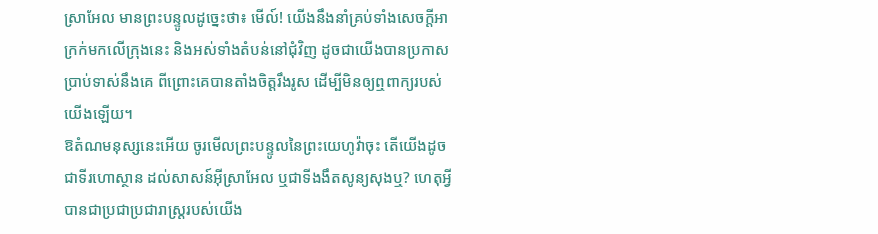ស្រាអែល មានព្រះបន្ទូលដូច្នេះថា៖ មើល៍! យើងនឹងនាំគ្រប់ទាំងសេចក្ដីអាក្រក់មកលើក្រុងនេះ និងអស់ទាំងតំបន់នៅជុំវិញ ដូចជាយើងបានប្រកាសប្រាប់ទាស់នឹងគេ ពីព្រោះគេបានតាំងចិត្តរឹងរូស ដើម្បីមិនឲ្យឮពាក្យរបស់យើងឡើយ។
ឱតំណមនុស្សនេះអើយ ចូរមើលព្រះបន្ទូលនៃព្រះយេហូវ៉ាចុះ តើយើងដូចជាទីរហោស្ថាន ដល់សាសន៍អ៊ីស្រាអែល ឬជាទីងងឹតសូន្យសុងឬ? ហេតុអ្វីបានជាប្រជាប្រជារាស្ត្ររបស់យើង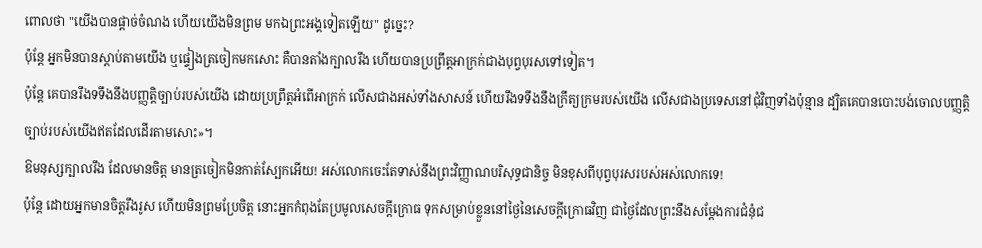ពោលថា "យើងបានផ្តាច់ចំណង ហើយយើងមិនព្រម មកឯព្រះអង្គទៀតឡើយ" ដូច្នេះ?
ប៉ុន្តែ អ្នកមិនបានស្តាប់តាមយើង ឬផ្ទៀងត្រចៀកមកសោះ គឺបានតាំងក្បាលរឹង ហើយបានប្រព្រឹត្តអាក្រក់ជាងបុព្វបុរសទៅទៀត។
ប៉ុន្តែ គេបានរឹងទទឹងនឹងបញ្ញត្តិច្បាប់របស់យើង ដោយប្រព្រឹត្តអំពើអាក្រក់ លើសជាងអស់ទាំងសាសន៍ ហើយរឹងទទឹងនឹងក្រឹត្យក្រមរបស់យើង លើសជាងប្រទេសនៅជុំវិញទាំងប៉ុន្មាន ដ្បិតគេបានបោះបង់ចោលបញ្ញត្តិច្បាប់របស់យើងឥតដែលដើរតាមសោះ»។
ឱមនុស្សក្បាលរឹង ដែលមានចិត្ត មានត្រចៀកមិនកាត់ស្បែកអើយ! អស់លោកចេះតែទាស់នឹងព្រះវិញ្ញាណបរិសុទ្ធជានិច្ច មិនខុសពីបុព្វបុរសរបស់អស់លោកទេ!
ប៉ុន្ដែ ដោយអ្នកមានចិត្តរឹងរូស ហើយមិនព្រមប្រែចិត្ត នោះអ្នកកំពុងតែប្រមូលសេចក្តីក្រោធ ទុកសម្រាប់ខ្លួននៅថ្ងៃនៃសេចក្តីក្រោធវិញ ជាថ្ងៃដែលព្រះនឹងសម្ដែងការជំនុំជ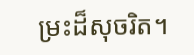ម្រះដ៏សុចរិត។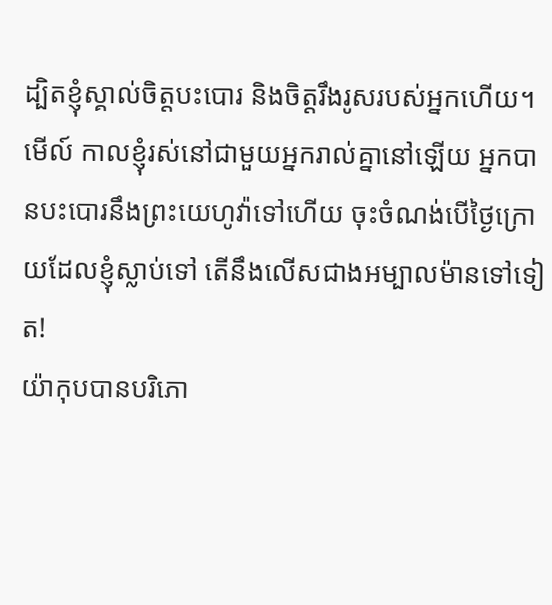ដ្បិតខ្ញុំស្គាល់ចិត្តបះបោរ និងចិត្តរឹងរូសរបស់អ្នកហើយ។ មើល៍ កាលខ្ញុំរស់នៅជាមួយអ្នករាល់គ្នានៅឡើយ អ្នកបានបះបោរនឹងព្រះយេហូវ៉ាទៅហើយ ចុះចំណង់បើថ្ងៃក្រោយដែលខ្ញុំស្លាប់ទៅ តើនឹងលើសជាងអម្បាលម៉ានទៅទៀត!
យ៉ាកុបបានបរិភោ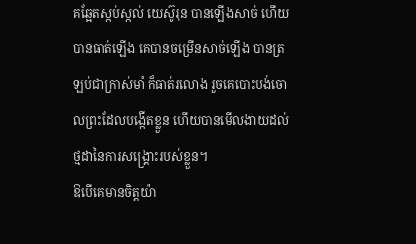គឆ្អែតស្កប់ស្កល់ យេស៊ូរុន បានឡើងសាច់ ហើយបានធាត់ឡើង គេបានចម្រើនសាច់ឡើង បានត្រឡប់ជាក្រាស់មាំ ក៏ធាត់រលោង រួចគេបោះបង់ចោលព្រះដែលបង្កើតខ្លួន ហើយបានមើលងាយដល់ថ្មដានៃការសង្គ្រោះរបស់ខ្លួន។
ឱបើគេមានចិត្តយ៉ា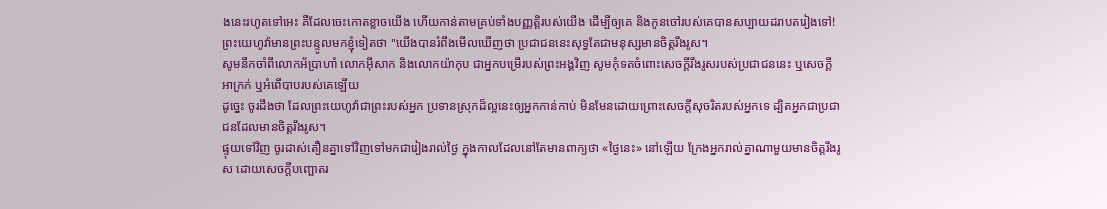ងនេះរហូតទៅអេះ គឺដែលចេះកោតខ្លាចយើង ហើយកាន់តាមគ្រប់ទាំងបញ្ញត្តិរបស់យើង ដើម្បីឲ្យគេ និងកូនចៅរបស់គេបានសប្បាយដរាបតរៀងទៅ!
ព្រះយេហូវ៉ាមានព្រះបន្ទូលមកខ្ញុំទៀតថា "យើងបានរំពឹងមើលឃើញថា ប្រជាជននេះសុទ្ធតែជាមនុស្សមានចិត្តរឹងរូស។
សូមនឹកចាំពីលោកអ័ប្រាហាំ លោកអ៊ីសាក និងលោកយ៉ាកុប ជាអ្នកបម្រើរបស់ព្រះអង្គវិញ សូមកុំទតចំពោះសេចក្ដីរឹងរូសរបស់ប្រជាជននេះ ឬសេចក្ដីអាក្រក់ ឬអំពើបាបរបស់គេឡើយ
ដូច្នេះ ចូរដឹងថា ដែលព្រះយេហូវ៉ាជាព្រះរបស់អ្នក ប្រទានស្រុកដ៏ល្អនេះឲ្យអ្នកកាន់កាប់ មិនមែនដោយព្រោះសេចក្ដីសុចរិតរបស់អ្នកទេ ដ្បិតអ្នកជាប្រជាជនដែលមានចិត្តរឹងរូស។
ផ្ទុយទៅវិញ ចូរដាស់តឿនគ្នាទៅវិញទៅមកជារៀងរាល់ថ្ងៃ ក្នុងកាលដែលនៅតែមានពាក្យថា «ថ្ងៃនេះ» នៅឡើយ ក្រែងអ្នករាល់គ្នាណាមួយមានចិត្តរឹងរូស ដោយសេចក្តីបញ្ឆោតរ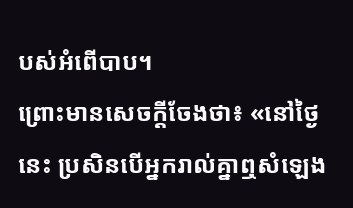បស់អំពើបាប។
ព្រោះមានសេចក្តីចែងថា៖ «នៅថ្ងៃនេះ ប្រសិនបើអ្នករាល់គ្នាឮសំឡេង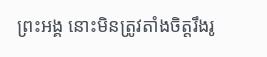ព្រះអង្គ នោះមិនត្រូវតាំងចិត្តរឹងរូ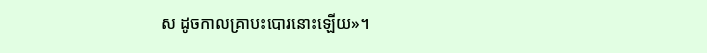ស ដូចកាលគ្រាបះបោរនោះឡើយ»។